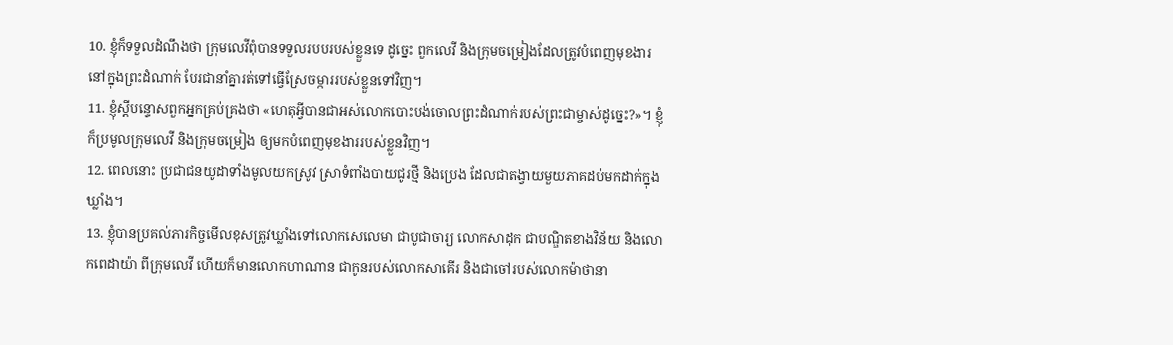10. ខ្ញុំក៏ទទួលដំណឹងថា ក្រុមលេវីពុំបានទទួលរបបរបស់ខ្លួនទេ ដូច្នេះ ពួកលេវី និងក្រុមចម្រៀងដែលត្រូវបំពេញមុខងារនៅក្នុងព្រះដំណាក់ បែរជានាំគ្នារត់ទៅធ្វើស្រែចម្ការរបស់ខ្លួនទៅវិញ។
11. ខ្ញុំស្ដីបន្ទោសពួកអ្នកគ្រប់គ្រងថា «ហេតុអ្វីបានជាអស់លោកបោះបង់ចោលព្រះដំណាក់របស់ព្រះជាម្ចាស់ដូច្នេះ?»។ ខ្ញុំក៏ប្រមូលក្រុមលេវី និងក្រុមចម្រៀង ឲ្យមកបំពេញមុខងាររបស់ខ្លួនវិញ។
12. ពេលនោះ ប្រជាជនយូដាទាំងមូលយកស្រូវ ស្រាទំពាំងបាយជូរថ្មី និងប្រេង ដែលជាតង្វាយមួយភាគដប់មកដាក់ក្នុងឃ្លាំង។
13. ខ្ញុំបានប្រគល់ភារកិច្ចមើលខុសត្រូវឃ្លាំងទៅលោកសេលេមា ជាបូជាចារ្យ លោកសាដុក ជាបណ្ឌិតខាងវិន័យ និងលោកពេដាយ៉ា ពីក្រុមលេវី ហើយក៏មានលោកហាណាន ជាកូនរបស់លោកសាគើរ និងជាចៅរបស់លោកម៉ាថានា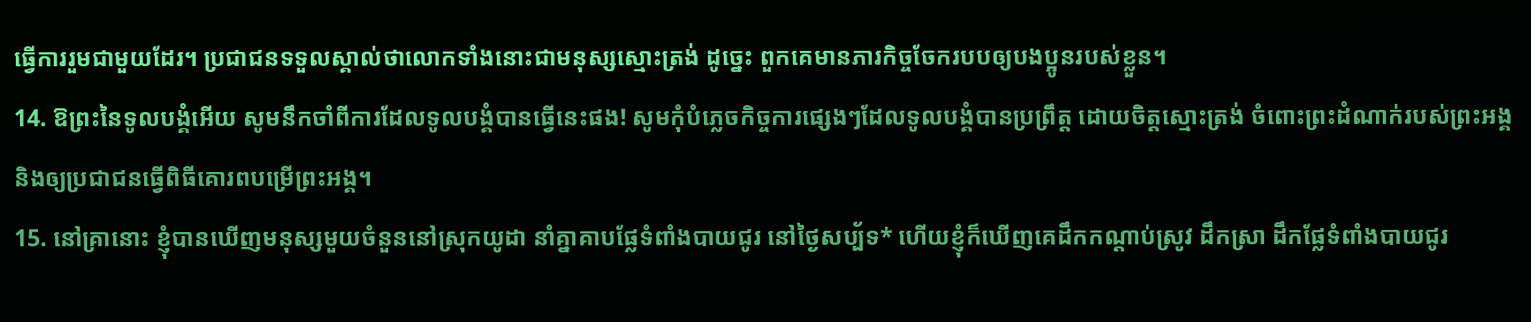ធ្វើការរួមជាមួយដែរ។ ប្រជាជនទទួលស្គាល់ថាលោកទាំងនោះជាមនុស្សស្មោះត្រង់ ដូច្នេះ ពួកគេមានភារកិច្ចចែករបបឲ្យបងប្អូនរបស់ខ្លួន។
14. ឱព្រះនៃទូលបង្គំអើយ សូមនឹកចាំពីការដែលទូលបង្គំបានធ្វើនេះផង! សូមកុំបំភ្លេចកិច្ចការផ្សេងៗដែលទូលបង្គំបានប្រព្រឹត្ត ដោយចិត្តស្មោះត្រង់ ចំពោះព្រះដំណាក់របស់ព្រះអង្គ និងឲ្យប្រជាជនធ្វើពិធីគោរពបម្រើព្រះអង្គ។
15. នៅគ្រានោះ ខ្ញុំបានឃើញមនុស្សមួយចំនួននៅស្រុកយូដា នាំគ្នាគាបផ្លែទំពាំងបាយជូរ នៅថ្ងៃសប្ប័ទ* ហើយខ្ញុំក៏ឃើញគេដឹកកណ្ដាប់ស្រូវ ដឹកស្រា ដឹកផ្លែទំពាំងបាយជូរ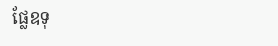ផ្លែឧទុ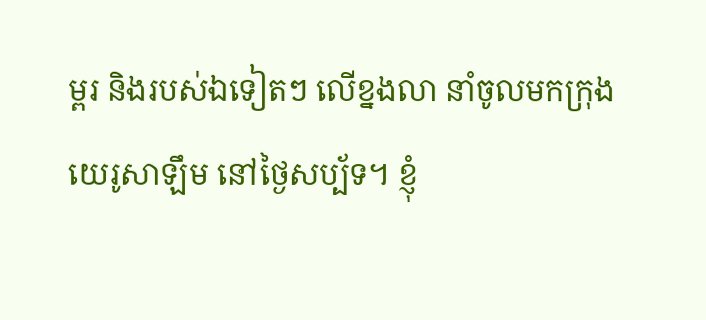ម្ពរ និងរបស់ឯទៀតៗ លើខ្នងលា នាំចូលមកក្រុងយេរូសាឡឹម នៅថ្ងៃសប្ប័ទ។ ខ្ញុំ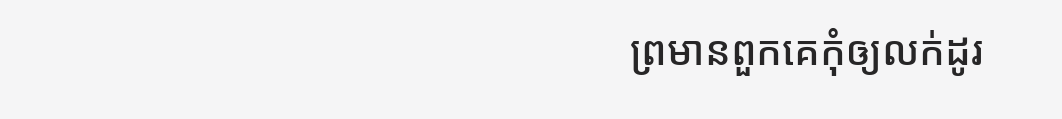ព្រមានពួកគេកុំឲ្យលក់ដូរ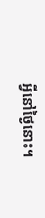អ្វីនៅថ្ងៃនោះ។